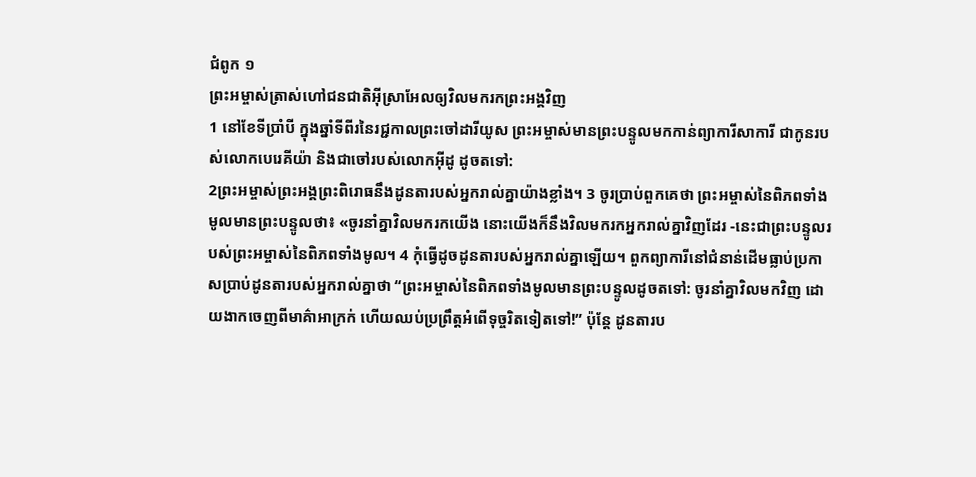ជំពូក ១
ព្រះអម្ចាស់ត្រាស់ហៅជនជាតិអ៊ីស្រាអែលឲ្យវិលមករកព្រះអង្គវិញ
1 នៅខែទីប្រាំបី ក្នុងឆ្នាំទីពីរនៃរជ្ជកាលព្រះចៅដារីយូស ព្រះអម្ចាស់មានព្រះបន្ទូលមកកាន់ព្យាការីសាការី ជាកូនរបស់លោកបេរេគីយ៉ា និងជាចៅរបស់លោកអ៊ីដូ ដូចតទៅ:
2ព្រះអម្ចាស់ព្រះអង្គព្រះពិរោធនឹងដូនតារបស់អ្នករាល់គ្នាយ៉ាងខ្លាំង។ 3 ចូរប្រាប់ពួកគេថា ព្រះអម្ចាស់នៃពិភពទាំងមូលមានព្រះបន្ទូលថា៖ «ចូរនាំគ្នាវិលមករកយើង នោះយើងក៏នឹងវិលមករកអ្នករាល់គ្នាវិញដែរ -នេះជាព្រះបន្ទូលរបស់ព្រះអម្ចាស់នៃពិភពទាំងមូល។ 4 កុំធ្វើដូចដូនតារបស់អ្នករាល់គ្នាឡើយ។ ពួកព្យាការីនៅជំនាន់ដើមធ្លាប់ប្រកាសប្រាប់ដូនតារបស់អ្នករាល់គ្នាថា “ព្រះអម្ចាស់នៃពិភពទាំងមូលមានព្រះបន្ទូលដូចតទៅ: ចូរនាំគ្នាវិលមកវិញ ដោយងាកចេញពីមាគ៌ាអាក្រក់ ហើយឈប់ប្រព្រឹត្តអំពើទុច្ចរិតទៀតទៅ!” ប៉ុន្តែ ដូនតារប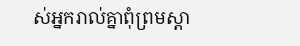ស់អ្នករាល់គ្នាពុំព្រមស្ដា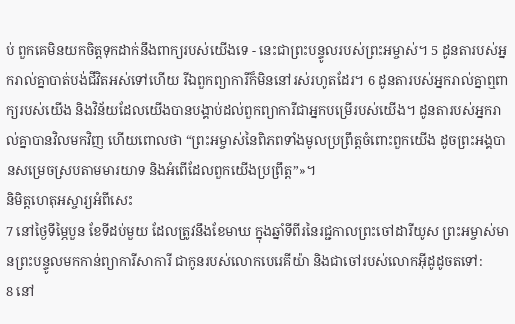ប់ ពួកគេមិនយកចិត្តទុកដាក់នឹងពាក្យរបស់យើងទេ - នេះជាព្រះបន្ទូលរបស់ព្រះអម្ចាស់។ 5 ដូនតារបស់អ្នករាល់គ្នាបាត់បង់ជីវិតអស់ទៅហើយ រីឯពួកព្យាការីក៏មិននៅរស់រហូតដែរ។ 6 ដូនតារបស់អ្នករាល់គ្នាឮពាក្យរបស់យើង និងវិន័យដែលយើងបានបង្គាប់ដល់ពួកព្យាការីជាអ្នកបម្រើរបស់យើង។ ដូនតារបស់អ្នករាល់គ្នាបានវិលមកវិញ ហើយពោលថា “ព្រះអម្ចាស់នៃពិភពទាំងមូលប្រព្រឹត្តចំពោះពួកយើង ដូចព្រះអង្គបានសម្រេចស្របតាមមារយាទ និងអំពើដែលពួកយើងប្រព្រឹត្ត”»។
និមិត្តហេតុអស្ចារ្យអំពីសេះ
7 នៅថ្ងៃទីម្ភៃបួន ខែទីដប់មួយ ដែលត្រូវនឹងខែមាឃ ក្នុងឆ្នាំទីពីរនៃរជ្ជកាលព្រះចៅដារីយូស ព្រះអម្ចាស់មានព្រះបន្ទូលមកកាន់ព្យាការីសាការី ជាកូនរបស់លោកបេរេគីយ៉ា និងជាចៅរបស់លោកអ៊ីដូដូចតទៅ:
8 នៅ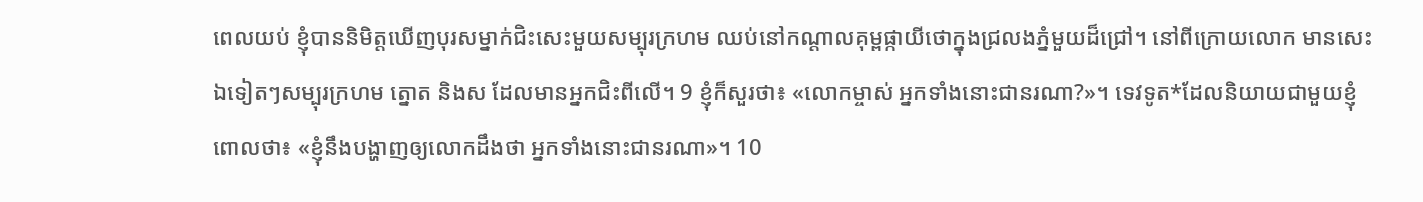ពេលយប់ ខ្ញុំបាននិមិត្តឃើញបុរសម្នាក់ជិះសេះមួយសម្បុរក្រហម ឈប់នៅកណ្ដាលគុម្ពផ្កាយីថោក្នុងជ្រលងភ្នំមួយដ៏ជ្រៅ។ នៅពីក្រោយលោក មានសេះឯទៀតៗសម្បុរក្រហម ត្នោត និងស ដែលមានអ្នកជិះពីលើ។ 9 ខ្ញុំក៏សួរថា៖ «លោកម្ចាស់ អ្នកទាំងនោះជានរណា?»។ ទេវទូត*ដែលនិយាយជាមួយខ្ញុំ ពោលថា៖ «ខ្ញុំនឹងបង្ហាញឲ្យលោកដឹងថា អ្នកទាំងនោះជានរណា»។ 10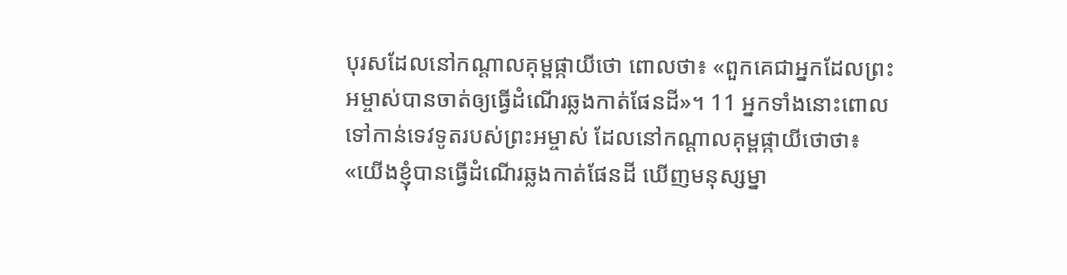បុរសដែលនៅកណ្ដាលគុម្ពផ្កាយីថោ ពោលថា៖ «ពួកគេជាអ្នកដែលព្រះអម្ចាស់បានចាត់ឲ្យធ្វើដំណើរឆ្លងកាត់ផែនដី»។ 11 អ្នកទាំងនោះពោលទៅកាន់ទេវទូតរបស់ព្រះអម្ចាស់ ដែលនៅកណ្ដាលគុម្ពផ្កាយីថោថា៖ «យើងខ្ញុំបានធ្វើដំណើរឆ្លងកាត់ផែនដី ឃើញមនុស្សម្នា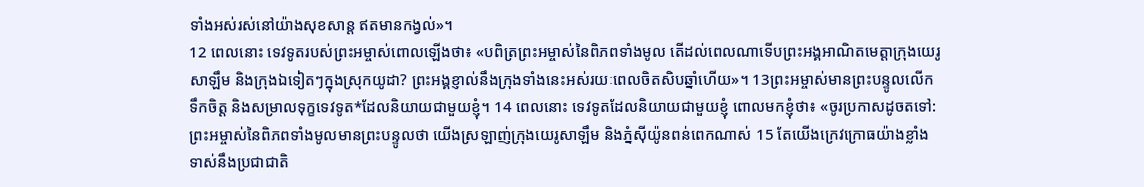ទាំងអស់រស់នៅយ៉ាងសុខសាន្ត ឥតមានកង្វល់»។
12 ពេលនោះ ទេវទូតរបស់ព្រះអម្ចាស់ពោលឡើងថា៖ «បពិត្រព្រះអម្ចាស់នៃពិភពទាំងមូល តើដល់ពេលណាទើបព្រះអង្គអាណិតមេត្តាក្រុងយេរូសាឡឹម និងក្រុងឯទៀតៗក្នុងស្រុកយូដា? ព្រះអង្គខ្ញាល់នឹងក្រុងទាំងនេះអស់រយៈពេលចិតសិបឆ្នាំហើយ»។ 13ព្រះអម្ចាស់មានព្រះបន្ទូលលើកទឹកចិត្ត និងសម្រាលទុក្ខទេវទូត*ដែលនិយាយជាមួយខ្ញុំ។ 14 ពេលនោះ ទេវទូតដែលនិយាយជាមួយខ្ញុំ ពោលមកខ្ញុំថា៖ «ចូរប្រកាសដូចតទៅ:
ព្រះអម្ចាស់នៃពិភពទាំងមូលមានព្រះបន្ទូលថា យើងស្រឡាញ់ក្រុងយេរូសាឡឹម និងភ្នំស៊ីយ៉ូនពន់ពេកណាស់ 15 តែយើងក្រេវក្រោធយ៉ាងខ្លាំងទាស់នឹងប្រជាជាតិ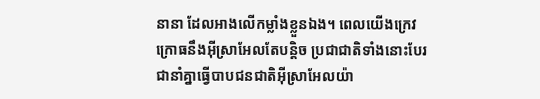នានា ដែលអាងលើកម្លាំងខ្លួនឯង។ ពេលយើងក្រេវក្រោធនឹងអ៊ីស្រាអែលតែបន្តិច ប្រជាជាតិទាំងនោះបែរជានាំគ្នាធ្វើបាបជនជាតិអ៊ីស្រាអែលយ៉ា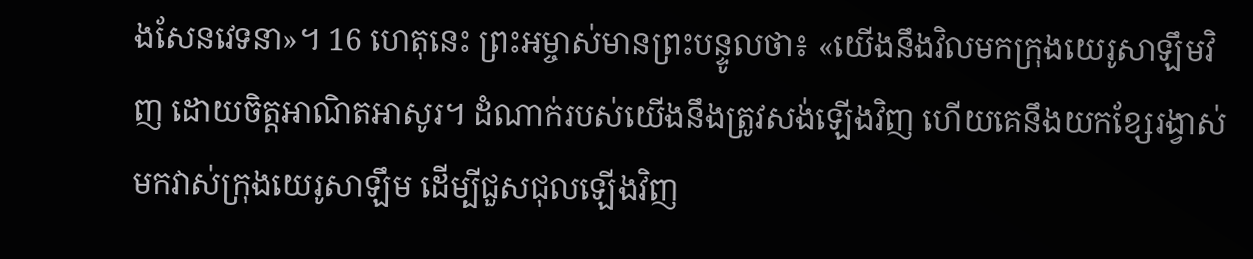ងសែនវេទនា»។ 16 ហេតុនេះ ព្រះអម្ចាស់មានព្រះបន្ទូលថា៖ «យើងនឹងវិលមកក្រុងយេរូសាឡឹមវិញ ដោយចិត្តអាណិតអាសូរ។ ដំណាក់របស់យើងនឹងត្រូវសង់ឡើងវិញ ហើយគេនឹងយកខ្សែរង្វាស់មកវាស់ក្រុងយេរូសាឡឹម ដើម្បីជួសជុលឡើងវិញ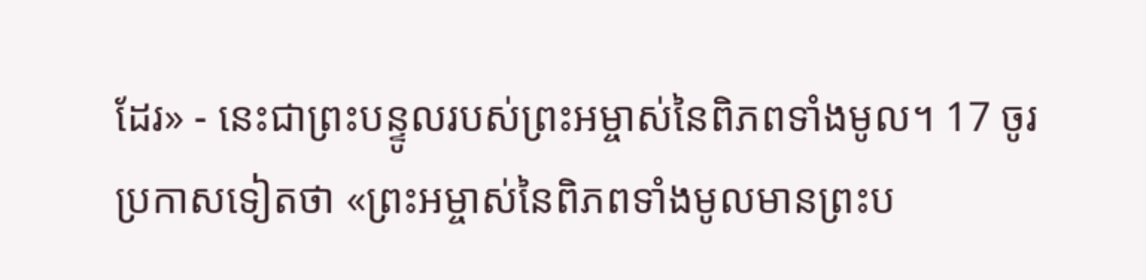ដែរ» - នេះជាព្រះបន្ទូលរបស់ព្រះអម្ចាស់នៃពិភពទាំងមូល។ 17 ចូរប្រកាសទៀតថា «ព្រះអម្ចាស់នៃពិភពទាំងមូលមានព្រះប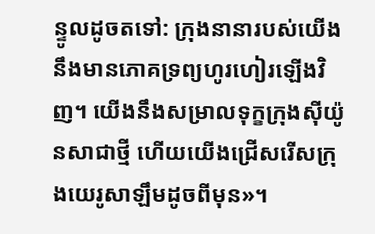ន្ទូលដូចតទៅ: ក្រុងនានារបស់យើងនឹងមានភោគទ្រព្យហូរហៀរឡើងវិញ។ យើងនឹងសម្រាលទុក្ខក្រុងស៊ីយ៉ូនសាជាថ្មី ហើយយើងជ្រើសរើសក្រុងយេរូសាឡឹមដូចពីមុន»។